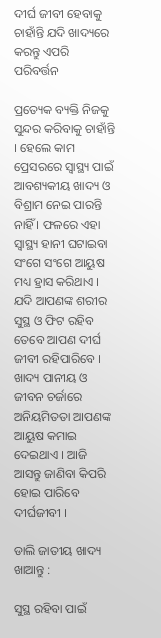ଦୀର୍ଘ ଜୀବୀ ହେବାକୁ ଚାହାଁନ୍ତି ଯଦି ଖାଦ୍ୟରେ କରନ୍ତୁ ଏପରି ପରିବର୍ତ୍ତନ

ପ୍ରତ୍ୟେକ ବ୍ୟକ୍ତି ନିଜକୁ ସୁନ୍ଦର କରିବାକୁ ଚାହାଁନ୍ତି । ହେଲେ କାମ ପ୍ରେସରରେ ସ୍ୱାସ୍ଥ୍ୟ ପାଇଁ ଆବଶ୍ୟକୀୟ ଖାଦ୍ୟ ଓ ବିଶ୍ରାମ ନେଇ ପାରନ୍ତି ନାହିଁ । ଫଳରେ ଏହା ସ୍ୱାସ୍ଥ୍ୟ ହାନୀ ଘଟାଇବା ସଂଗେ ସଂଗେ ଆୟୁଷ ମଧ୍ୟ ହ୍ରାସ କରିଥାଏ । ଯଦି ଆପଣଙ୍କ ଶରୀର ସୁସ୍ଥ ଓ ଫିଟ ରହିବ ତେବେ ଆପଣ ଦୀର୍ଘ ଜୀବୀ ରହିପାରିବେ । ଖାଦ୍ୟ ପାନୀୟ ଓ ଜୀବନ ଚର୍ଜାରେ ଅନିୟମିତତା ଆପଣଙ୍କ ଆୟୁଷ କମାଇ ଦେଇଥାଏ । ଆଜି ଆସନ୍ତୁ ଜାଣିବା କିପରି ହୋଇ ପାରିବେ ଦୀର୍ଘଜୀବୀ ।

ଡାଲି ଜାତୀୟ ଖାଦ୍ୟ ଖାଆନ୍ତୁ :

ସୁସ୍ଥ ରହିବା ପାଇଁ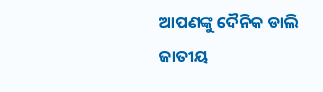ଆପଣଙ୍କୁ ଦୈନିକ ଡାଲି ଜାତୀୟ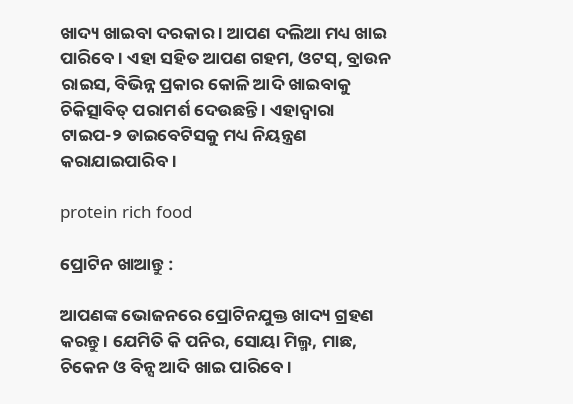ଖାଦ୍ୟ ଖାଇବା ଦରକାର । ଆପଣ ଦଲିଆ ମଧ୍ୟ ଖାଇ ପାରିବେ । ଏହା ସହିତ ଆପଣ ଗହମ, ଓଟସ୍‌, ବ୍ରାଉନ ରାଇସ, ବିଭିନ୍ନ ପ୍ରକାର କୋଳି ଆଦି ଖାଇବାକୁ ଚିକିତ୍ସାବିତ୍‌ ପରାମର୍ଶ ଦେଉଛନ୍ତି । ଏହାଦ୍ୱାରା ଟାଇପ-୨ ଡାଇବେଟିସକୁ ମଧ୍ୟ ନିୟନ୍ତ୍ରଣ କରାଯାଇପାରିବ ।

protein rich food

ପ୍ରୋଟିନ ଖାଆନ୍ତୁ :

ଆପଣଙ୍କ ଭୋଜନରେ ପ୍ରୋଟିନଯୁକ୍ତ ଖାଦ୍ୟ ଗ୍ରହଣ କରନ୍ତୁ । ଯେମିତି କି ପନିର, ସୋୟା ମିଲ୍ମ, ମାଛ, ଚିକେନ ଓ ବିନ୍ସ ଆଦି ଖାଇ ପାରିବେ ।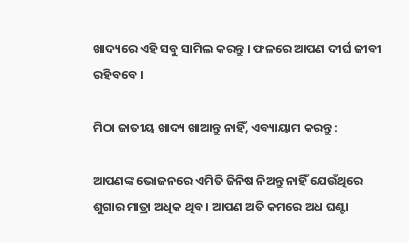ଖାଦ୍ୟରେ ଏହି ସବୁ ସାମିଲ କରନ୍ତୁ । ଫଳରେ ଆପଣ ଦୀର୍ଘ ଜୀବୀ ରହିବବେ ।

ମିଠା ଜାତୀୟ ଖାଦ୍ୟ ଖାଆନ୍ତୁ ନାହିଁ, ଏବ୍ୟାୟାମ କରନ୍ତୁ :

ଆପଣଙ୍କ ଭୋଜନରେ ଏମିତି ଜିନିଷ ନିଅନ୍ତୁ ନାହିଁ ଯେଉଁଥିରେ ଶୁଗାର ମାତ୍ରା ଅଧିକ ଥିବ । ଆପଣ ଅତି କମରେ ଅଧ ଘଣ୍ଟା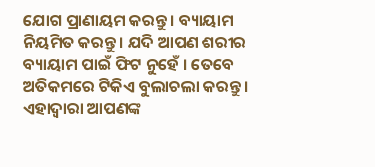ଯୋଗ ପ୍ରାଣାୟମ କରନ୍ତୁ । ବ୍ୟାୟାମ ନିୟମିତ କରନ୍ତୁ । ଯଦି ଆପଣ ଶରୀର ବ୍ୟାୟାମ ପାଇଁ ଫିଟ ନୁହେଁ । ତେବେ ଅତିକମରେ ଟିକିଏ ବୁଲାଚଲା କରନ୍ତୁ । ଏହାଦ୍ୱାରା ଆପଣଙ୍କ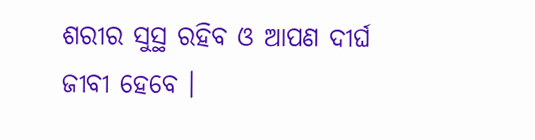ଶରୀର ସୁସ୍ଥ ରହିବ ଓ ଆପଣ ଦୀର୍ଘ ଜୀବୀ ହେବେ ।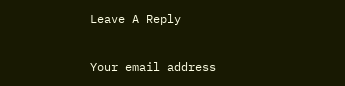Leave A Reply

Your email address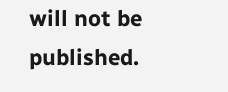will not be published.